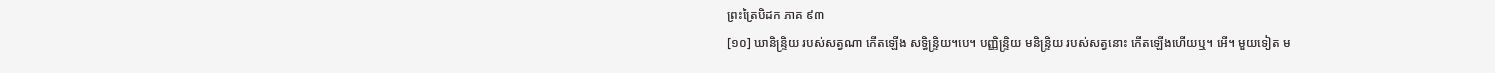ព្រះត្រៃបិដក ភាគ ៩៣
[១០] ឃានិន្ទ្រិយ របស់សត្វណា កើតឡើង សទ្ធិន្ទ្រិយ។បេ។ បញ្ញិន្ទ្រិយ មនិន្ទ្រិយ របស់សត្វនោះ កើតឡើងហើយឬ។ អើ។ មួយទៀត ម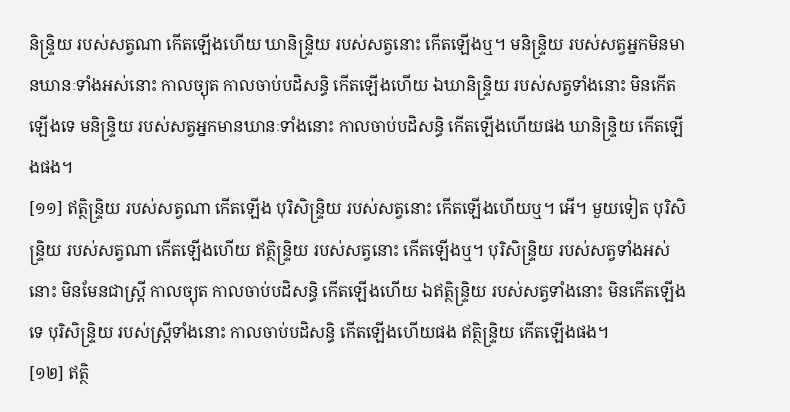និន្ទ្រិយ របស់សត្វណា កើតឡើងហើយ ឃានិន្ទ្រិយ របស់សត្វនោះ កើតឡើងឬ។ មនិន្ទ្រិយ របស់សត្វអ្នកមិនមានឃានៈទាំងអស់នោះ កាលច្យុត កាលចាប់បដិសន្ធិ កើតឡើងហើយ ឯឃានិន្ទ្រិយ របស់សត្វទាំងនោះ មិនកើតឡើងទេ មនិន្ទ្រិយ របស់សត្វអ្នកមានឃានៈទាំងនោះ កាលចាប់បដិសន្ធិ កើតឡើងហើយផង ឃានិន្ទ្រិយ កើតឡើងផង។
[១១] ឥត្ថិន្ទ្រិយ របស់សត្វណា កើតឡើង បុរិសិន្ទ្រិយ របស់សត្វនោះ កើតឡើងហើយឬ។ អើ។ មួយទៀត បុរិសិន្ទ្រិយ របស់សត្វណា កើតឡើងហើយ ឥត្ថិន្ទ្រិយ របស់សត្វនោះ កើតឡើងឬ។ បុរិសិន្ទ្រិយ របស់សត្វទាំងអស់នោះ មិនមែនជាស្ត្រី កាលច្យុត កាលចាប់បដិសន្ធិ កើតឡើងហើយ ឯឥត្ថិន្ទ្រិយ របស់សត្វទាំងនោះ មិនកើតឡើងទេ បុរិសិន្ទ្រិយ របស់ស្ត្រីទាំងនោះ កាលចាប់បដិសន្ធិ កើតឡើងហើយផង ឥត្ថិន្ទ្រិយ កើតឡើងផង។
[១២] ឥត្ថិ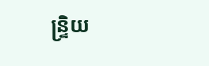ន្ទ្រិយ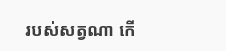របស់សត្វណា កើ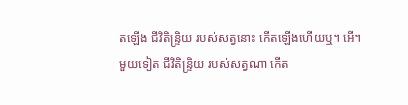តឡើង ជីវិតិន្ទ្រិយ របស់សត្វនោះ កើតឡើងហើយឬ។ អើ។ មួយទៀត ជីវិតិន្ទ្រិយ របស់សត្វណា កើត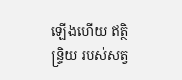ឡើងហើយ ឥត្ថិន្ទ្រិយ របស់សត្វ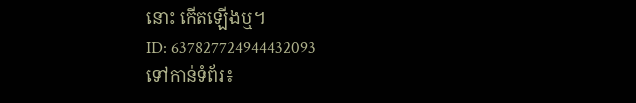នោះ កើតឡើងឬ។
ID: 637827724944432093
ទៅកាន់ទំព័រ៖